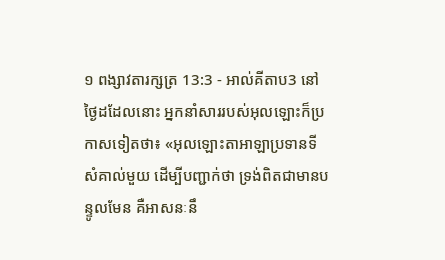១ ពង្សាវតារក្សត្រ 13:3 - អាល់គីតាប3 នៅថ្ងៃដដែលនោះ អ្នកនាំសាររបស់អុលឡោះក៏ប្រកាសទៀតថា៖ «អុលឡោះតាអាឡាប្រទានទីសំគាល់មួយ ដើម្បីបញ្ជាក់ថា ទ្រង់ពិតជាមានបន្ទូលមែន គឺអាសនៈនឹ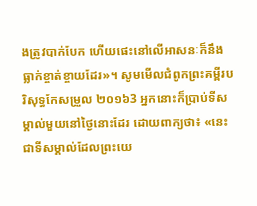ងត្រូវបាក់បែក ហើយផេះនៅលើអាសនៈក៏នឹងធ្លាក់ខ្ចាត់ខ្ចាយដែរ»។ សូមមើលជំពូកព្រះគម្ពីរបរិសុទ្ធកែសម្រួល ២០១៦3 អ្នកនោះក៏ប្រាប់ទីសម្គាល់មួយនៅថ្ងៃនោះដែរ ដោយពាក្យថា៖ «នេះជាទីសម្គាល់ដែលព្រះយេ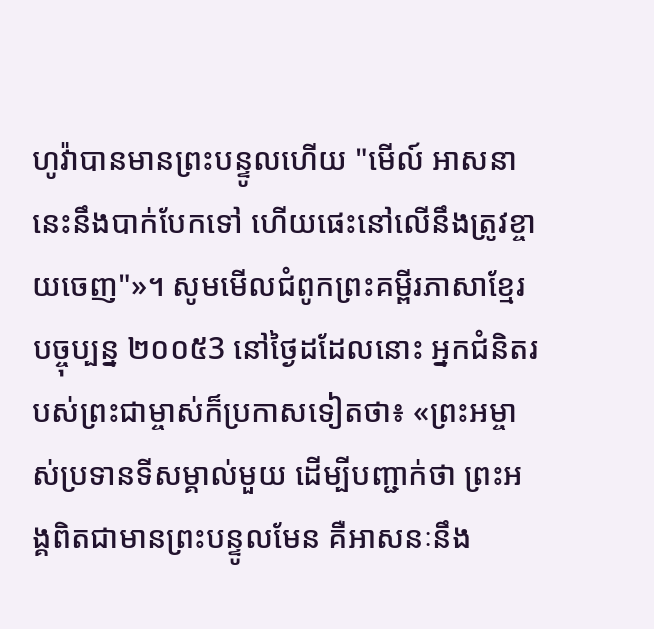ហូវ៉ាបានមានព្រះបន្ទូលហើយ "មើល៍ អាសនានេះនឹងបាក់បែកទៅ ហើយផេះនៅលើនឹងត្រូវខ្ចាយចេញ"»។ សូមមើលជំពូកព្រះគម្ពីរភាសាខ្មែរបច្ចុប្បន្ន ២០០៥3 នៅថ្ងៃដដែលនោះ អ្នកជំនិតរបស់ព្រះជាម្ចាស់ក៏ប្រកាសទៀតថា៖ «ព្រះអម្ចាស់ប្រទានទីសម្គាល់មួយ ដើម្បីបញ្ជាក់ថា ព្រះអង្គពិតជាមានព្រះបន្ទូលមែន គឺអាសនៈនឹង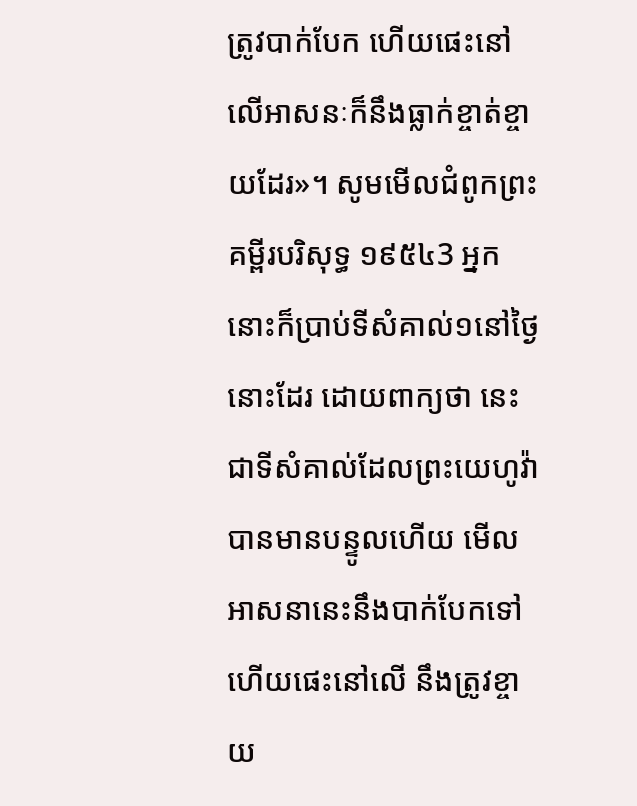ត្រូវបាក់បែក ហើយផេះនៅលើអាសនៈក៏នឹងធ្លាក់ខ្ចាត់ខ្ចាយដែរ»។ សូមមើលជំពូកព្រះគម្ពីរបរិសុទ្ធ ១៩៥៤3 អ្នកនោះក៏ប្រាប់ទីសំគាល់១នៅថ្ងៃនោះដែរ ដោយពាក្យថា នេះជាទីសំគាល់ដែលព្រះយេហូវ៉ាបានមានបន្ទូលហើយ មើល អាសនានេះនឹងបាក់បែកទៅ ហើយផេះនៅលើ នឹងត្រូវខ្ចាយ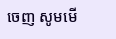ចេញ សូមមើ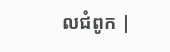លជំពូក |